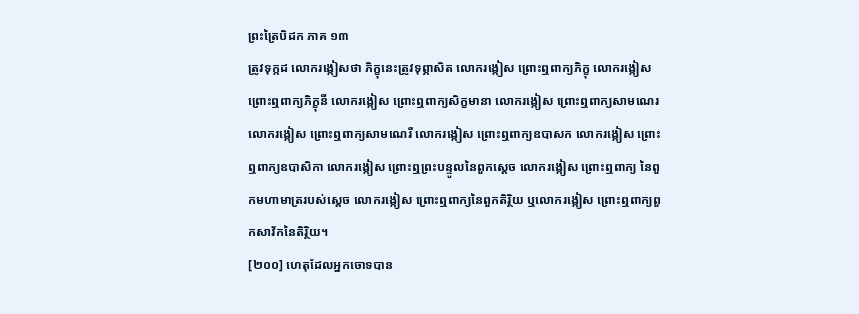ព្រះត្រៃបិដក ភាគ ១៣
ត្រូវទុក្កដ លោករង្កៀសថា ភិក្ខុនេះត្រូវទុព្ភាសិត លោករង្កៀស ព្រោះឮពាក្យភិក្ខុ លោករង្កៀស ព្រោះឮពាក្យភិក្ខុនី លោករង្កៀស ព្រោះឮពាក្យសិក្ខមានា លោករង្កៀស ព្រោះឮពាក្យសាមណេរ លោករង្កៀស ព្រោះឮពាក្យសាមណេរី លោករង្កៀស ព្រោះឮពាក្យឧបាសក លោករង្កៀស ព្រោះឮពាក្យឧបាសិកា លោករង្កៀស ព្រោះឮព្រះបន្ទូលនៃពួកស្តេច លោករង្កៀស ព្រោះឮពាក្យ នៃពួកមហាមាត្ររបស់ស្តេច លោករង្កៀស ព្រោះឮពាក្យនៃពួកតិរ្ថិយ ឬលោករង្កៀស ព្រោះឮពាក្យពួកសាវ័កនៃតិរ្ថិយ។
[២០០] ហេតុដែលអ្នកចោទបាន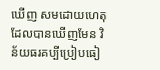ឃើញ សមដោយហេតុដែលបានឃើញមែន វិន័យធរគប្បីប្រៀបធៀ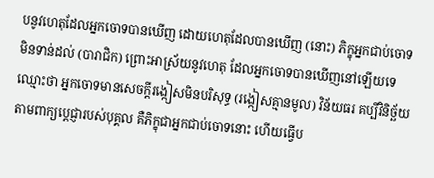បនូវហេតុដែលអ្នកចោទបានឃើញ ដោយហេតុដែលបានឃើញ (នោះ) ភិក្ខុអ្នកជាប់ចោទមិនទាន់ដល់ (បារាជិក) ព្រោះអាស្រ័យនូវហេតុ ដែលអ្នកចោទបានឃើញនៅឡើយទេ ឈ្មោះថា អ្នកចោទមានសេចក្តីរង្កៀសមិនបរិសុទ្ធ (រង្កៀសគ្មានមូល) វិន័យធរ គប្បីវិនិច្ឆ័យតាមពាក្យប្តេជ្ញារបស់បុគ្គល គឺភិក្ខុជាអ្នកជាប់ចោទនោះ ហើយធ្វើប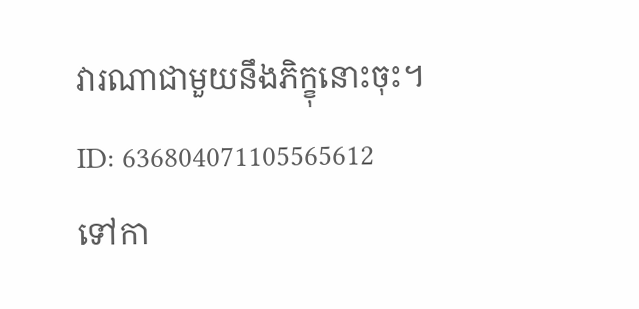វារណាជាមួយនឹងភិក្ខុនោះចុះ។
ID: 636804071105565612
ទៅកា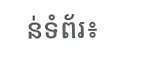ន់ទំព័រ៖